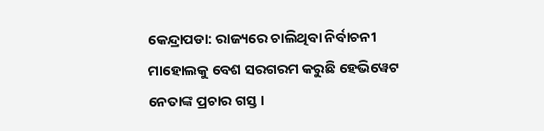କେନ୍ଦ୍ରାପଡା: ରାଜ୍ୟରେ ଚାଲିଥିବା ନିର୍ବାଚନୀ ମାହୋଲକୁ ବେଶ ସରଗରମ କରୁଛି ହେଭିୱେଟ ନେତାଙ୍କ ପ୍ରଚାର ଗସ୍ତ ।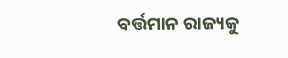ବର୍ତ୍ତମାନ ରାଜ୍ୟକୁ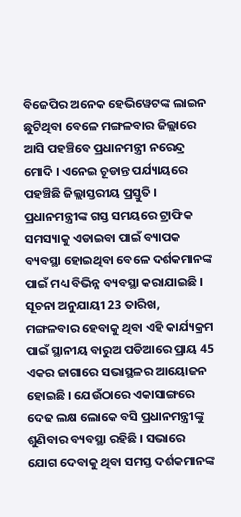ବିଜେପିର ଅନେକ ହେଭିୱେଟଙ୍କ ଲାଇନ ଛୁଟିଥିବା ବେଳେ ମଙ୍ଗଳବାର ଜିଲ୍ଲାରେ ଆସି ପହଞ୍ଚିବେ ପ୍ରଧାନମନ୍ତ୍ରୀ ନରେନ୍ଦ୍ର ମୋଦି । ଏନେଇ ଚୂଡାନ୍ତ ପର୍ଯ୍ୟାୟରେ ପହଞ୍ଚିଛି ଜିଲ୍ଲାସ୍ତରୀୟ ପ୍ରସ୍ତୁତି । ପ୍ରଧାନମନ୍ତ୍ରୀଙ୍କ ଗସ୍ତ ସମୟରେ ଟ୍ରାଫିକ ସମସ୍ୟାକୁ ଏଡାଇବା ପାଇଁ ବ୍ୟାପକ ବ୍ୟବସ୍ଥା ହୋଇଥିବା ବେଳେ ଦର୍ଶକମାନଙ୍କ ପାଇଁ ମଧ୍ୟ ବିଭିନ୍ନ ବ୍ୟବସ୍ଥା କରାଯାଇଛି ।
ସୂଚନା ଅନୁଯାୟୀ 23 ତାରିଖ, ମଙ୍ଗଳବାର ହେବାକୁ ଥିବା ଏହି କାର୍ଯ୍ୟକ୍ରମ ପାଇଁ ସ୍ଥାନୀୟ ବାରୁଅ ପଡିଆରେ ପ୍ରାୟ 45 ଏକର ଜାଗାରେ ସଭାସ୍ଥଳର ଆୟୋଜନ ହୋଇଛି । ଯେଉଁଠାରେ ଏକାସାଙ୍ଗରେ ଦେଢ ଲକ୍ଷ ଲୋକେ ବସି ପ୍ରଧାନମନ୍ତ୍ରୀଙ୍କୁ ଶୁଣିବାର ବ୍ୟବସ୍ଥା ରହିଛି । ସଭାରେ ଯୋଗ ଦେବାକୁ ଥିବା ସମସ୍ତ ଦର୍ଶକମାନଙ୍କ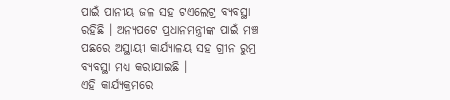ପାଇଁ ପାନୀୟ ଜଳ ସହ ଟଏଲେଟ୍ର ବ୍ୟବସ୍ଥା ରହିଛି । ଅନ୍ୟପଟେ ପ୍ରଧାନମନ୍ତ୍ରୀଙ୍କ ପାଇଁ ମଞ୍ଚ ପଛରେ ଅସ୍ଥାୟୀ କାର୍ଯ୍ୟାଳୟ ସହ ଗ୍ରୀନ ରୁମ୍ର ବ୍ୟବସ୍ଥା ମଧ୍ୟ କରାଯାଇଛି ।
ଏହି କାର୍ଯ୍ୟକ୍ରମରେ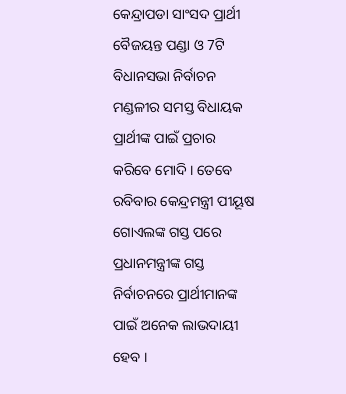କେନ୍ଦ୍ରାପଡା ସାଂସଦ ପ୍ରାର୍ଥୀ ବୈଜୟନ୍ତ ପଣ୍ଡା ଓ 7ଟି ବିଧାନସଭା ନିର୍ବାଚନ ମଣ୍ଡଳୀର ସମସ୍ତ ବିଧାୟକ ପ୍ରାର୍ଥୀଙ୍କ ପାଇଁ ପ୍ରଚାର କରିବେ ମୋଦି । ତେବେ ରବିବାର କେନ୍ଦ୍ରମନ୍ତ୍ରୀ ପୀୟୂଷ ଗୋଏଲଙ୍କ ଗସ୍ତ ପରେ ପ୍ରଧାନମନ୍ତ୍ରୀଙ୍କ ଗସ୍ତ ନିର୍ବାଚନରେ ପ୍ରାର୍ଥୀମାନଙ୍କ ପାଇଁ ଅନେକ ଲାଭଦାୟୀ ହେବ ।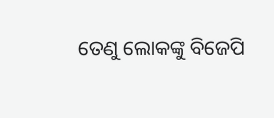ତେଣୁ ଲୋକଙ୍କୁ ବିଜେପି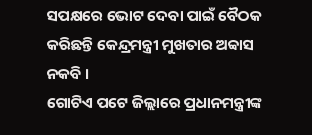ସପକ୍ଷରେ ଭୋଟ ଦେବା ପାଇଁ ବୈଠକ କରିଛନ୍ତି କେନ୍ଦ୍ରମନ୍ତ୍ରୀ ମୁଖତାର ଅବ୍ବାସ ନକବି ।
ଗୋଟିଏ ପଟେ ଜିଲ୍ଲାରେ ପ୍ରଧାନମନ୍ତ୍ରୀଙ୍କ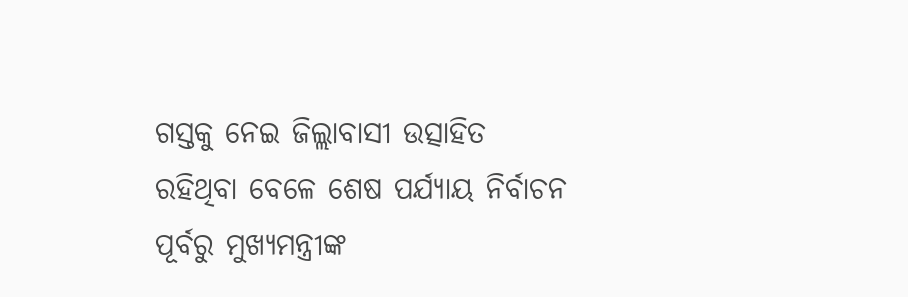ଗସ୍ତକୁ ନେଇ ଜିଲ୍ଲାବାସୀ ଉତ୍ସାହିତ ରହିଥିବା ବେଳେ ଶେଷ ପର୍ଯ୍ୟାୟ ନିର୍ବାଚନ ପୂର୍ବରୁ ମୁଖ୍ୟମନ୍ତ୍ରୀଙ୍କ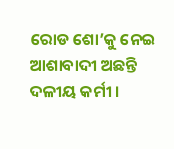ରୋଡ ଶୋ’କୁ ନେଇ ଆଶାବାଦୀ ଅଛନ୍ତି ଦଳୀୟ କର୍ମୀ ।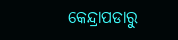କେନ୍ଦ୍ରାପଡାରୁ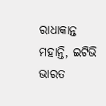ରାଧାକାନ୍ତ ମହାନ୍ତି, ଇଟିଭି ଭାରତ